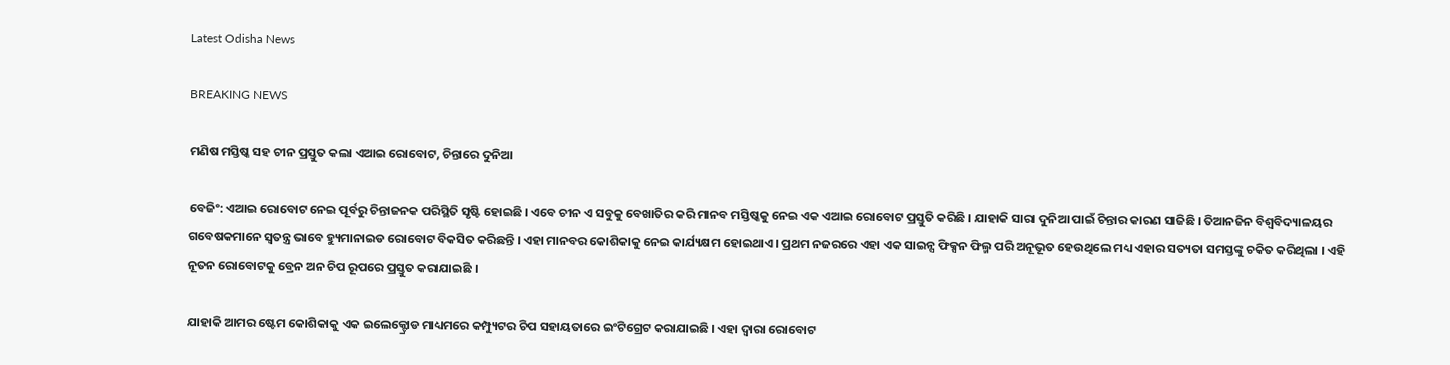Latest Odisha News

BREAKING NEWS

ମଣିଷ ମସ୍ତିଷ୍କ ସହ ଚୀନ ପ୍ରସ୍ତୁତ କଲା ଏଆଇ ରୋବୋଟ, ଚିନ୍ତାରେ ଦୁନିଆ

ବେଜିଂ: ଏଆଇ ରୋବୋଟ ନେଇ ପୂର୍ବରୁ ଚିନ୍ତାଜନକ ପରିସ୍ଥିତି ସୃଷ୍ଟି ହୋଇଛି । ଏବେ ଚୀନ ଏ ସବୁକୁ ବେଖାତିର କରି ମାନବ ମସ୍ତିଷ୍କକୁ ନେଇ ଏକ ଏଆଇ ରୋବୋଟ ପ୍ରସ୍ତୁତି କରିଛି । ଯାହାକି ସାରା ଦୁନିଆ ପାଇଁ ଚିନ୍ତାର କାରଣ ସାଜିଛି । ତିଆନଜିନ ବିଶ୍ୱବିଦ୍ୟାଳୟର ଗବେଷକମାନେ ସ୍ୱତନ୍ତ୍ର ଭାବେ ହ୍ୟୁମାନାଇଡ ରୋବୋଟ ବିକସିତ କରିଛନ୍ତି । ଏହା ମାନବର କୋଶିକାକୁ ନେଇ କାର୍ଯ୍ୟକ୍ଷମ ହୋଇଥାଏ । ପ୍ରଥମ ନଜରରେ ଏହା ଏକ ସାଇନ୍ସ ଫିକ୍ସନ ଫିଲ୍ମ ପରି ଅନୂଭୂତ ହେଉଥିଲେ ମଧ୍ୟ ଏହାର ସତ୍ୟତା ସମସ୍ତଙ୍କୁ ଚକିତ କରିଥିଲା । ଏହି ନୂତନ ରୋବୋଟକୁ ବ୍ରେନ ଅନ ଚିପ ରୂପରେ ପ୍ରସ୍ତୁତ କରାଯାଇଛି ।

ଯାହାକି ଆମର ଷ୍ଟେମ କୋଶିକାକୁ ଏକ ଇଲେକ୍ଟ୍ରୋଡ ମାଧ୍ୟମରେ କମ୍ପ୍ୟୁଟର ଚିପ ସହାୟତାରେ ଇଂଟିଗ୍ରେଟ କରାଯାଇଛି । ଏହା ଦ୍ୱାରା ରୋବୋଟ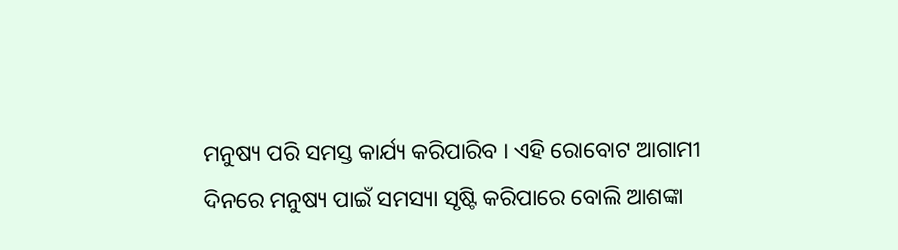ମନୁଷ୍ୟ ପରି ସମସ୍ତ କାର୍ଯ୍ୟ କରିପାରିବ । ଏହି ରୋବୋଟ ଆଗାମୀ ଦିନରେ ମନୁଷ୍ୟ ପାଇଁ ସମସ୍ୟା ସୃଷ୍ଟି କରିପାରେ ବୋଲି ଆଶଙ୍କା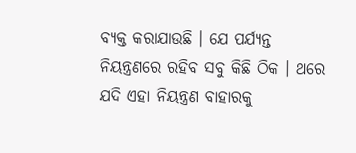ବ୍ୟକ୍ତ କରାଯାଉଛି । ଯେ ପର୍ଯ୍ୟନ୍ତ ନିୟନ୍ତ୍ରଣରେ ରହିବ ସବୁ କିଛି ଠିକ । ଥରେ ଯଦି ଏହା ନିୟନ୍ତ୍ରଣ ବାହାରକୁ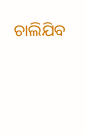ଚାଲିଯିବ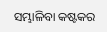ସମ୍ଭାଳିବା କଷ୍ଟକର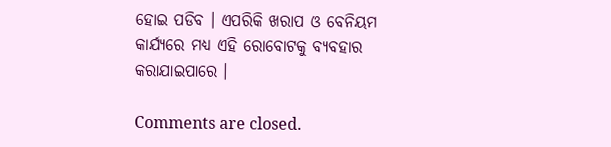ହୋଇ ପଡିବ । ଏପରିକି ଖରାପ ଓ ବେନିୟମ କାର୍ଯ୍ୟରେ ମଧ୍ୟ ଏହି ରୋବୋଟକୁ ବ୍ୟବହାର କରାଯାଇପାରେ ।

Comments are closed.